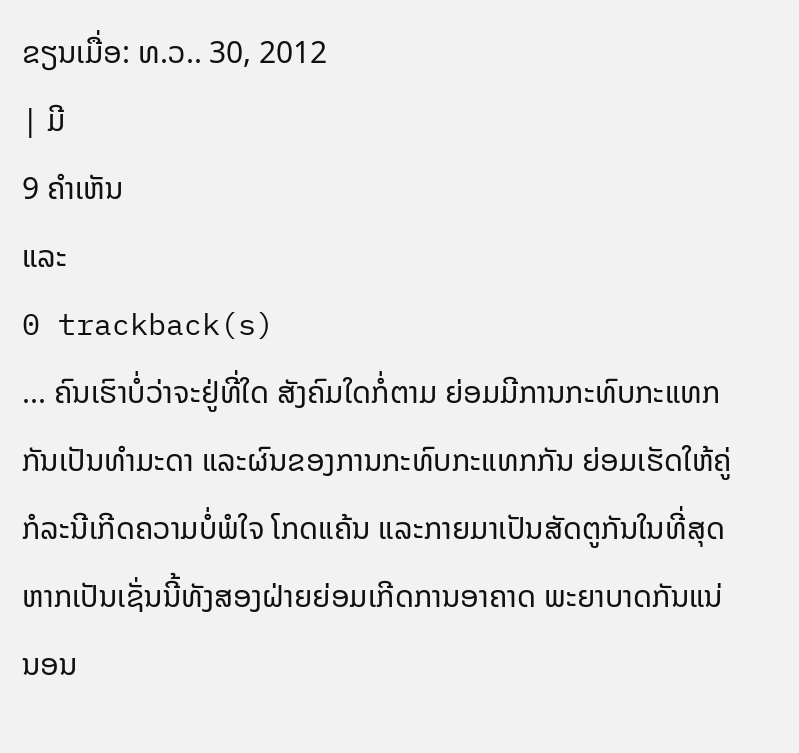ຂຽນເມື່ອ: ທ.ວ.. 30, 2012
| ມີ
9 ຄຳເຫັນ
ແລະ
0 trackback(s)
... ຄົນເຮົາບໍ່ວ່າຈະຢູ່ທີ່ໃດ ສັງຄົມໃດກໍ່ຕາມ ຍ່ອມມີການກະທົບກະແທກກັນເປັນທຳມະດາ ແລະຜົນຂອງການກະທົບກະແທກກັນ ຍ່ອມເຮັດໃຫ້ຄູ່ກໍລະນີເກີດຄວາມບໍ່ພໍໃຈ ໂກດແຄ້ນ ແລະກາຍມາເປັນສັດຕູກັນໃນທີ່ສຸດ ຫາກເປັນເຊັ່ນນີ້ທັງສອງຝ່າຍຍ່ອມເກີດການອາຄາດ ພະຍາບາດກັນແນ່ນອນ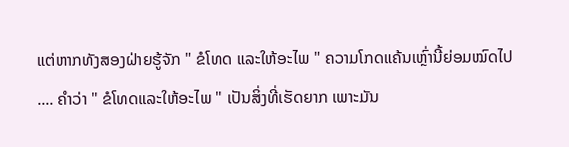ແຕ່ຫາກທັງສອງຝ່າຍຮູ້ຈັກ " ຂໍໂທດ ແລະໃຫ້ອະໄພ " ຄວາມໂກດແຄ້ນເຫຼົ່ານີ້ຍ່ອມໝົດໄປ
.... ຄຳວ່າ " ຂໍໂທດແລະໃຫ້ອະໄພ " ເປັນສິ່ງທີ່ເຮັດຍາກ ເພາະມັນ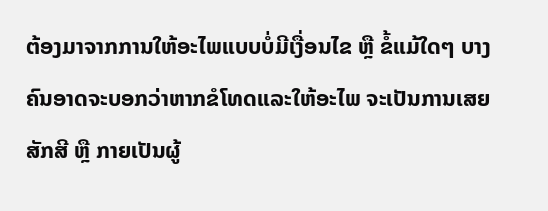ຕ້ອງມາຈາກການໃຫ້ອະໄພແບບບໍ່ມີເງື່ອນໄຂ ຫຼື ຂໍ້ແມ້ໃດໆ ບາງຄົນອາດຈະບອກວ່າຫາກຂໍໂທດແລະໃຫ້ອະໄພ ຈະເປັນການເສຍສັກສີ ຫຼື ກາຍເປັນຜູ້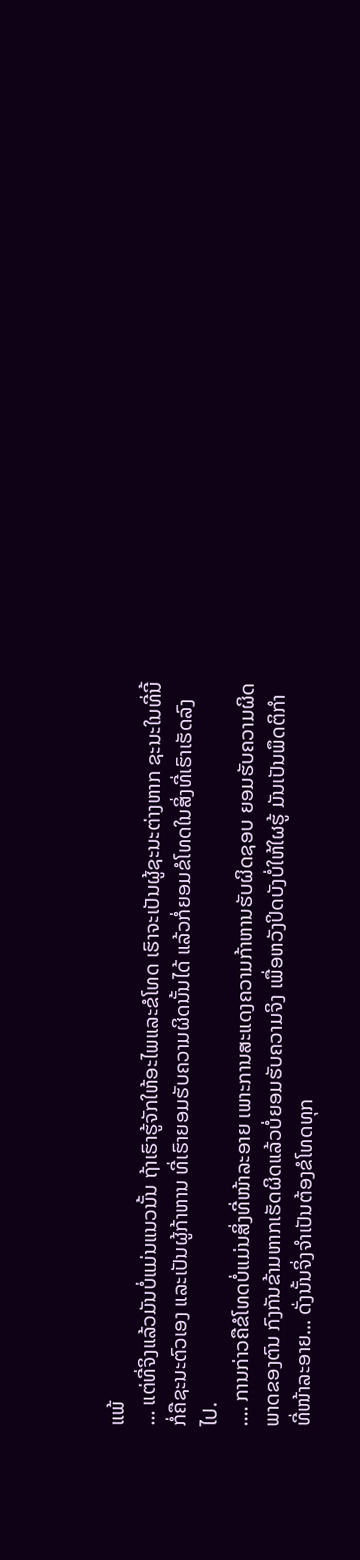ແພ້
... ແຕ່ທີ່ຈິງແລ້ວມັນບໍ່ແມ່ນແນວນັ້ນ ຖ້າເຮົາຮູ້ຈັກໃຫ້ອະໄພແລະຂໍໂທດ ເຮົາຈະເປັນຜູ້ຊະນະຕ່າງຫາກ ຊະນະໃນທີ່ນີ້ກໍ່ຄືຊະນະຕົວເອງ ແລະເປັນຜູ້ກ້າຫານ ທີ່ເຮົາຍອມຮັບຄວາມຜິດນັ້ນໄດ້ ແລ້ວກໍ່ຍອມຂໍໂທດໃນສິ່ງທີ່ເຮົາເຮັດລົງໄປ.
.... ການກ່າວຄືຂໍໂທດບໍ່ແມ່ນສິ່ງທີ່ໜ້າລະອາຍ ເພາະການສະແດງຄວາມກ້າຫານຮັບຜິດຊອບ ຍອມຮັບຄວາມຜິດພາດຂອງຕົນ ກົງກັນຂ້າມຫາກເຮັດຜິດແລ້ວບໍ່ຍອມຮັບຄວາມຈິງ ເພື່ອຫວັງປິດບັງບໍ່ໃຫ້ໃຜຮູ້ ມັນເປັນພຶດຕິກຳທີ່ໜ້າລະອາຍ... ດັ່ງນັ້ນຈິ່ງຈຳເປັນຕ້ອງຂໍໂທດທຸກ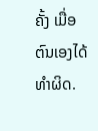ຄັ້ງ ເມື່ອຕົນເອງໄດ້ທຳຜິດ.